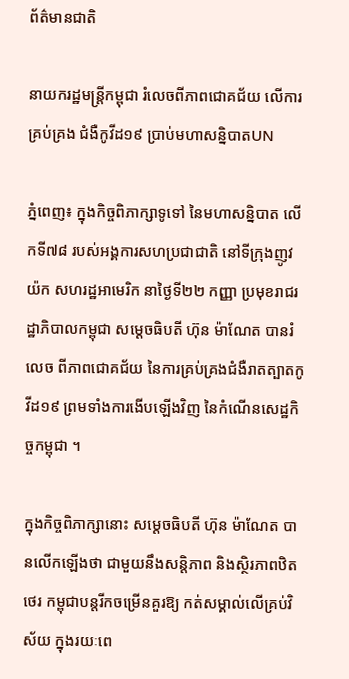ព័ត៌មានជាតិ

នាយករដ្ឋមន្រ្តីកម្ពុជា រំលេចពីភាពជោគជ័យ លើការគ្រប់គ្រង ជំងឺកូវីដ១៩ ប្រាប់មហាសន្និបាតUN

ភ្នំពេញ៖ ក្នុងកិច្ចពិភាក្សាទូទៅ នៃមហាសន្និបាត លើកទី៧៨ របស់អង្គការសហប្រជាជាតិ នៅទីក្រុងញូវយ៉ក សហរដ្ឋអាមេរិក នាថ្ងៃទី២២ កញ្ញា ប្រមុខរាជរដ្ឋាភិបាលកម្ពុជា សម្ដេចធិបតី ហ៊ុន ម៉ាណែត បានរំលេច ពីភាពជោគជ័យ នៃការគ្រប់គ្រងជំងឺរាតត្បាតកូវីដ១៩ ព្រមទាំងការងើបឡើងវិញ នៃកំណើនសេដ្ឋកិច្ចកម្ពុជា ។

ក្នុងកិច្ចពិភាក្សានោះ សម្ដេចធិបតី ហ៊ុន ម៉ាណែត បានលើកឡើងថា ជាមួយនឹងសន្តិភាព និងស្ថិរភាពឋិតថេរ កម្ពុជាបន្តរីកចម្រើនគួរឱ្យ កត់សម្គាល់លើគ្រប់វិស័យ ក្នុងរយៈពេ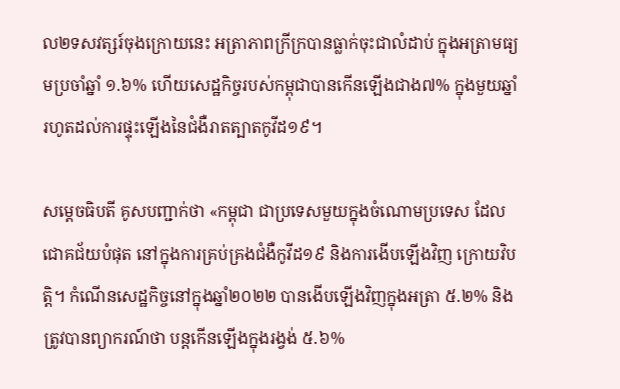ល២ទសវត្សរ៍ចុងក្រោយនេះ អត្រាភាពក្រីក្របានធ្លាក់ចុះជាលំដាប់ ក្នុងអត្រាមធ្យមប្រចាំឆ្នាំ ១.៦% ហើយសេដ្ឋកិច្ចរបស់កម្ពុជាបានកើនឡើងជាង៧% ក្នុងមួយឆ្នាំ រហូតដល់ការផ្ទុះឡើងនៃជំងឺរាតត្បាតកូវីដ១៩។

សម្ដេចធិបតី គូសបញ្ជាក់ថា «កម្ពុជា ជាប្រទេសមួយក្នុងចំណោមប្រទេស ដែល ជោគជ័យបំផុត នៅក្នុងការគ្រប់គ្រងជំងឺកូវីដ១៩ និងការងើបឡើងវិញ ក្រោយវិបត្តិ។ កំណើនសេដ្ឋកិច្ចនៅក្នុងឆ្នាំ២០២២ បានងើបឡើងវិញក្នុងអត្រា ៥.២% និងត្រូវបានព្យាករណ៍ថា បន្តកើនឡើងក្នុងរង្វង់ ៥.៦%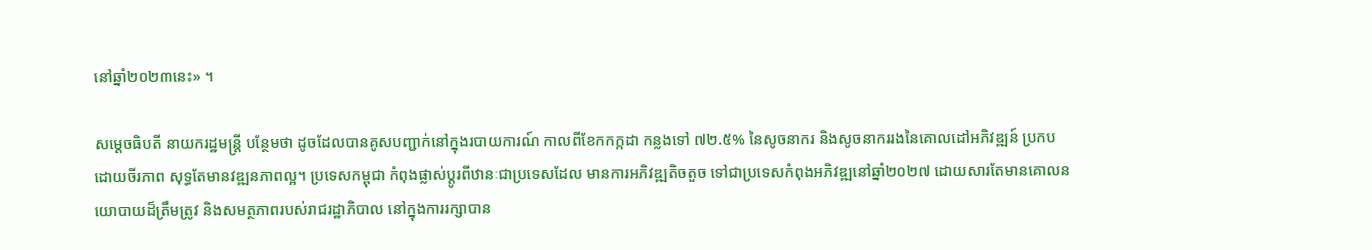នៅឆ្នាំ២០២៣នេះ» ។

សម្ដេចធិបតី នាយករដ្ឋមន្រ្តី បន្ថែមថា ដូចដែលបានគូសបញ្ជាក់នៅក្នុងរបាយការណ៍ កាលពីខែកកក្កដា កន្លងទៅ ៧២.៥% នៃសូចនាករ និងសូចនាកររងនៃគោលដៅអភិវឌ្ឍន៍ ប្រកបដោយចីរភាព សុទ្ធតែមានវឌ្ឍនភាពល្អ។ ប្រទេសកម្ពុជា កំពុងផ្លាស់ប្ដូរពីឋានៈជាប្រទេសដែល មានការអភិវឌ្ឍតិចតួច ទៅជាប្រទេសកំពុងអភិវឌ្ឍនៅឆ្នាំ២០២៧ ដោយសារតែមានគោលនយោបាយដ៏ត្រឹមត្រូវ និងសមត្ថភាពរបស់រាជរដ្ឋាភិបាល នៅក្នុងការរក្សាបាន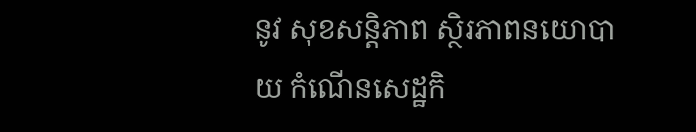នូវ សុខសន្តិភាព ស្ថិរភាពនយោបាយ កំណើនសេដ្ឋកិ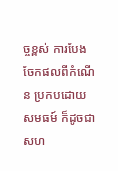ច្ចខ្ពស់ ការបែងចែកផលពីកំណើន ប្រកបដោយសមធម៍ ក៏ដូចជាសហ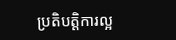ប្រតិបត្តិការល្អ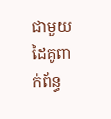ជាមួយ ដៃគូពាក់ព័ន្ធ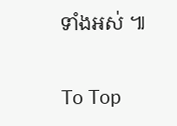ទាំងអស់ ៕

To Top